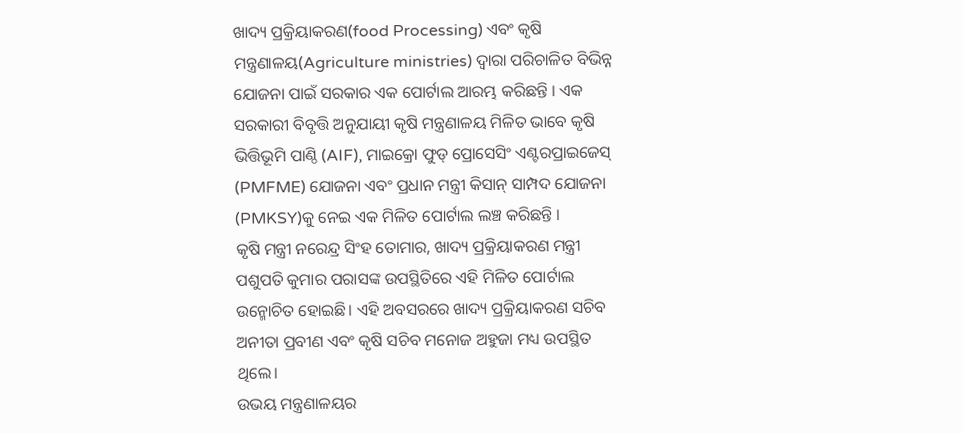ଖାଦ୍ୟ ପ୍ରକ୍ରିୟାକରଣ(food Processing) ଏବଂ କୃଷି ମନ୍ତ୍ରଣାଳୟ(Agriculture ministries) ଦ୍ୱାରା ପରିଚାଳିତ ବିଭିନ୍ନ ଯୋଜନା ପାଇଁ ସରକାର ଏକ ପୋର୍ଟାଲ ଆରମ୍ଭ କରିଛନ୍ତି । ଏକ ସରକାରୀ ବିବୃତ୍ତି ଅନୁଯାୟୀ କୃଷି ମନ୍ତ୍ରଣାଳୟ ମିଳିତ ଭାବେ କୃଷି ଭିତ୍ତିଭୂମି ପାଣ୍ଠି (AIF), ମାଇକ୍ରୋ ଫୁଡ୍ ପ୍ରୋସେସିଂ ଏଣ୍ଟରପ୍ରାଇଜେସ୍ (PMFME) ଯୋଜନା ଏବଂ ପ୍ରଧାନ ମନ୍ତ୍ରୀ କିସାନ୍ ସାମ୍ପଦ ଯୋଜନା (PMKSY)କୁ ନେଇ ଏକ ମିଳିତ ପୋର୍ଟାଲ ଲଞ୍ଚ କରିଛନ୍ତି ।
କୃଷି ମନ୍ତ୍ରୀ ନରେନ୍ଦ୍ର ସିଂହ ତୋମାର, ଖାଦ୍ୟ ପ୍ରକ୍ରିୟାକରଣ ମନ୍ତ୍ରୀ ପଶୁପତି କୁମାର ପରାସଙ୍କ ଉପସ୍ଥିତିରେ ଏହି ମିଳିତ ପୋର୍ଟାଲ ଉନ୍ମୋଚିତ ହୋଇଛି। ଏହି ଅବସରରେ ଖାଦ୍ୟ ପ୍ରକ୍ରିୟାକରଣ ସଚିବ ଅନୀତା ପ୍ରବୀଣ ଏବଂ କୃଷି ସଚିବ ମନୋଜ ଅହୁଜା ମଧ୍ୟ ଉପସ୍ଥିତ ଥିଲେ।
ଉଭୟ ମନ୍ତ୍ରଣାଳୟର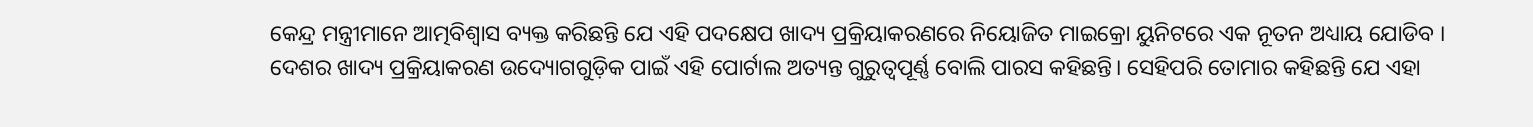କେନ୍ଦ୍ର ମନ୍ତ୍ରୀମାନେ ଆତ୍ମବିଶ୍ୱାସ ବ୍ୟକ୍ତ କରିଛନ୍ତି ଯେ ଏହି ପଦକ୍ଷେପ ଖାଦ୍ୟ ପ୍ରକ୍ରିୟାକରଣରେ ନିୟୋଜିତ ମାଇକ୍ରୋ ୟୁନିଟରେ ଏକ ନୂତନ ଅଧ୍ୟାୟ ଯୋଡିବ ।
ଦେଶର ଖାଦ୍ୟ ପ୍ରକ୍ରିୟାକରଣ ଉଦ୍ୟୋଗଗୁଡ଼ିକ ପାଇଁ ଏହି ପୋର୍ଟାଲ ଅତ୍ୟନ୍ତ ଗୁରୁତ୍ୱପୂର୍ଣ୍ଣ ବୋଲି ପାରସ କହିଛନ୍ତି। ସେହିପରି ତୋମାର କହିଛନ୍ତି ଯେ ଏହା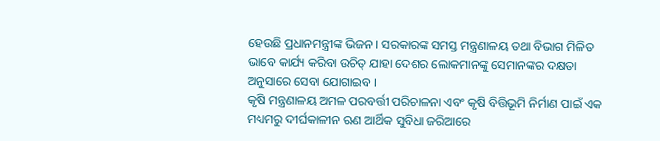ହେଉଛି ପ୍ରଧାନମନ୍ତ୍ରୀଙ୍କ ଭିଜନ । ସରକାରଙ୍କ ସମସ୍ତ ମନ୍ତ୍ରଣାଳୟ ତଥା ବିଭାଗ ମିଳିତ ଭାବେ କାର୍ଯ୍ୟ କରିବା ଉଚିତ୍ ଯାହା ଦେଶର ଲୋକମାନଙ୍କୁ ସେମାନଙ୍କର ଦକ୍ଷତା ଅନୁସାରେ ସେବା ଯୋଗାଇବ ।
କୃଷି ମନ୍ତ୍ରଣାଳୟ ଅମଳ ପରବର୍ତ୍ତୀ ପରିଚାଳନା ଏବଂ କୃଷି ବିତ୍ତିଭୂମି ନିର୍ମାଣ ପାଇଁ ଏକ ମଧ୍ୟମରୁ ଦୀର୍ଘକାଳୀନ ଋଣ ଆର୍ଥିକ ସୁବିଧା ଜରିଆରେ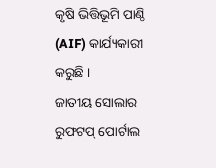କୃଷି ଭିତ୍ତିଭୂମି ପାଣ୍ଠି (AIF) କାର୍ଯ୍ୟକାରୀ କରୁଛି ।
ଜାତୀୟ ସୋଲାର ରୁଫଟପ୍ ପୋର୍ଟାଲ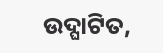ଉଦ୍ଘାଟିତ,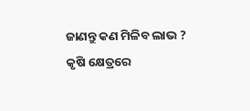ଜାଣନ୍ତୁ କଣ ମିଳିବ ଲାଭ ?
କୃଷି କ୍ଷେତ୍ରରେ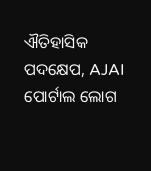ଐତିହାସିକ ପଦକ୍ଷେପ, AJAI ପୋର୍ଟାଲ ଲୋଗ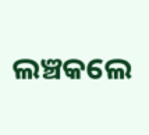ଲଞ୍ଚକଲେ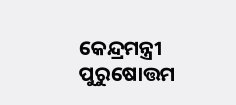କେନ୍ଦ୍ରମନ୍ତ୍ରୀ ପୁରୁଷୋତ୍ତମ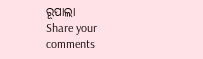ରୂପାଲା
Share your comments